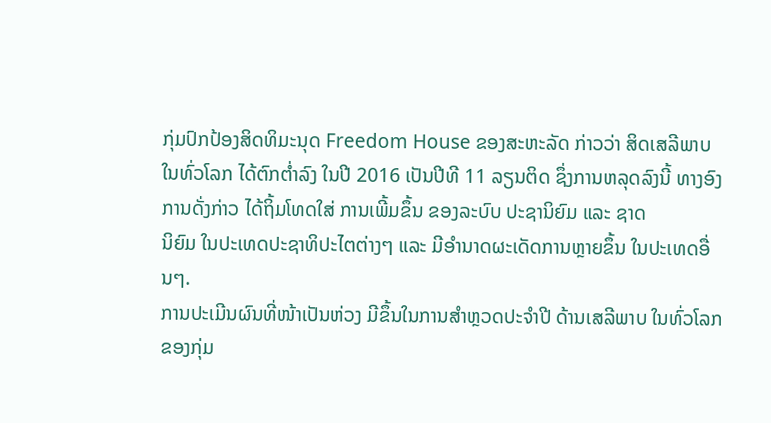ກຸ່ມປົກປ້ອງສິດທິມະນຸດ Freedom House ຂອງສະຫະລັດ ກ່າວວ່າ ສິດເສລີພາບ
ໃນທົ່ວໂລກ ໄດ້ຕົກຕ່ຳລົງ ໃນປີ 2016 ເປັນປີທີ 11 ລຽນຕິດ ຊຶ່ງການຫລຸດລົງນີ້ ທາງອົງການດັ່ງກ່າວ ໄດ້ຖິ້ມໂທດໃສ່ ການເພີ້ມຂຶ້ນ ຂອງລະບົບ ປະຊານິຍົມ ແລະ ຊາດ
ນິຍົມ ໃນປະເທດປະຊາທິປະໄຕຕ່າງໆ ແລະ ມີອຳນາດຜະເດັດການຫຼາຍຂຶ້ນ ໃນປະເທດອື່ນໆ.
ການປະເມີນຜົນທີ່ໜ້າເປັນຫ່ວງ ມີຂຶ້ນໃນການສຳຫຼວດປະຈຳປີ ດ້ານເສລີພາບ ໃນທົ່ວໂລກ ຂອງກຸ່ມ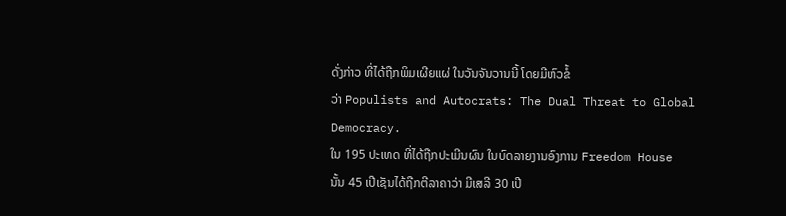ດັ່ງກ່າວ ທີ່ໄດ້ຖືກພິມເຜີຍແຜ່ ໃນວັນຈັນວານນີ້ ໂດຍມີຫົວຂໍ້
ວ່າ Populists and Autocrats: The Dual Threat to Global Democracy.
ໃນ 195 ປະເທດ ທີ່ໄດ້ຖືກປະເມີນຜົນ ໃນບົດລາຍງານອົງການ Freedom House
ນັ້ນ 45 ເປີເຊັນໄດ້ຖືກຕີລາຄາວ່າ ມີເສລີ 30 ເປີ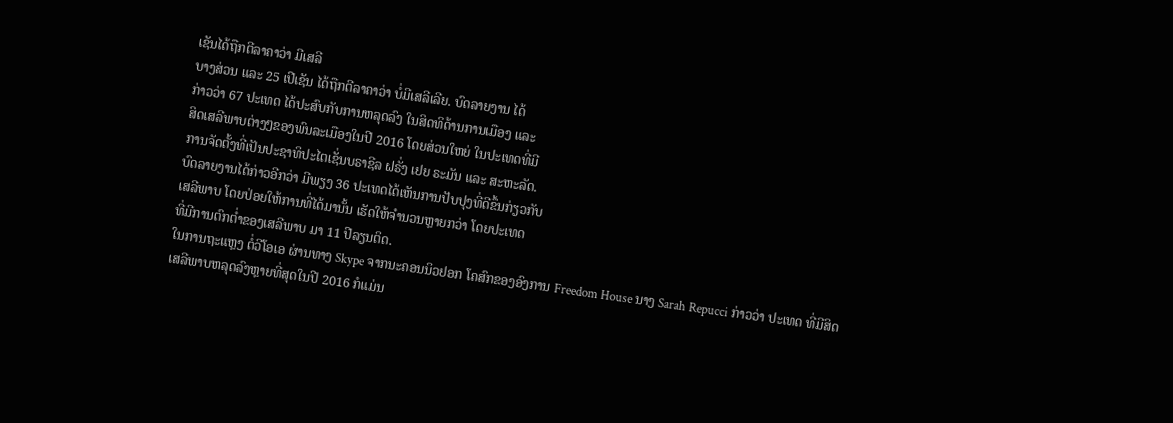ເຊັນໄດ້ຖືກຕີລາຄາວ່າ ມີເສລີ
ບາງສ່ວນ ແລະ 25 ເປີເຊັນ ໄດ້ຖືກຕີລາຄາວ່າ ບໍ່ມີເສລີເລີຍ. ບົດລາຍງານ ໄດ້
ກ່າວວ່າ 67 ປະເທດ ໄດ້ປະສົບກັບການຫລຸດລົງ ໃນສິດທິດ້ານການເມືອງ ແລະ
ສິດເສລີພາບຕ່າງໆຂອງພົນລະເມືອງໃນປີ 2016 ໂດຍສ່ວນໃຫຍ່ ໃນປະເທດທີ່ມີ
ການຈັດຕັ້ງທີ່ເປັນປະຊາທິປະໄຕເຊັ່ນບຣາຊີລ ຝຣັ່ງ ເຢຍ ຣະມັນ ແລະ ສະຫະລັດ.
ບົດລາຍງານໄດ້ກ່າວອີກວ່າ ມີພຽງ 36 ປະເທດໄດ້ເຫັນການປັບປຸງທີ່ດີຂຶ້ນກ່ຽວກັບ
ເສລີພາບ ໂດຍປ່ອຍໃຫ້ການທີ່ໄດ້ມານັ້ນ ເຮັດໃຫ້ຈຳນວນຫຼາຍກວ່າ ໂດຍປະເທດ
ທີ່ມີການຕົກຕ່ຳຂອງເສລີພາບ ມາ 11 ປີລຽນຕິດ.
ໃນການຖະແຫຼງ ຕໍ່ວີໂອເອ ຜ່ານທາງ Skype ຈາກນະຄອນນິວຢອກ ໂຄສົກຂອງອົງການ Freedom House ນາງ Sarah Repucci ກ່າວວ່າ ປະເທດ ທີ່ມີສິດ
ເສລີພາບຫລຸດລົງຫຼາຍທີ່ສຸດໃນປີ 2016 ກໍແມ່ນ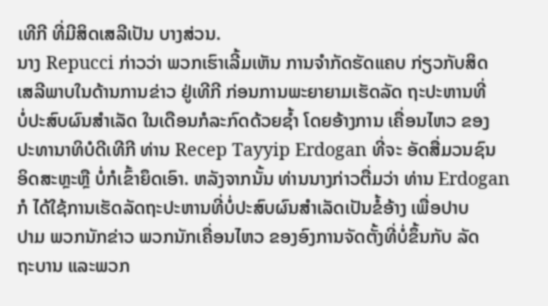ເທີກີ ທີ່ມີສິດເສລີເປັນ ບາງສ່ວນ.
ນາງ Repucci ກ່າວວ່າ ພວກເຮົາເລີ້ມເຫັນ ການຈຳກັດຮັດແຄບ ກ່ຽວກັບສິດ
ເສລີພາບໃນດ້ານການຂ່າວ ຢູ່ເທີກີ ກ່ອນການພະຍາຍາມເຮັດລັດ ຖະປະຫານທີ່
ບໍ່ປະສົບຜົນສຳເລັດ ໃນເດືອນກໍລະກົດດ້ວຍຊ້ຳ ໂດຍອ້າງການ ເຄື່ອນໄຫວ ຂອງ
ປະທານາທິບໍດີເທີກີ ທ່ານ Recep Tayyip Erdogan ທີ່ຈະ ອັດສື່ມວນຊົນ
ອິດສະຫຼະຫຼື ບໍ່ກໍເຂົ້າຍຶດເອົາ. ຫລັງຈາກນັ້ນ ທ່ານນາງກ່າວຕື່ມວ່າ ທ່ານ Erdogan
ກໍ ໄດ້ໃຊ້ການເຮັດລັດຖະປະຫານທີ່ບໍ່ປະສົບຜົນສຳເລັດເປັນຂໍ້ອ້າງ ເພື່ອປາບ
ປາມ ພວກນັກຂ່າວ ພວກນັກເຄື່ອນໄຫວ ຂອງອົງການຈັດຕັ້ງທີ່ບໍ່ຂຶ້ນກັບ ລັດ
ຖະບານ ແລະພວກ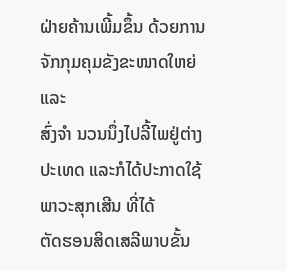ຝ່າຍຄ້ານເພີ້ມຂຶ້ນ ດ້ວຍການຈັກກຸມຄຸມຂັງຂະໜາດໃຫຍ່ ແລະ
ສົ່ງຈຳ ນວນນຶ່ງໄປລີ້ໄພຢູ່ຕ່າງປະເທດ ແລະກໍໄດ້ປະກາດໃຊ້ພາວະສຸກເສີນ ທີ່ໄດ້
ຕັດຮອນສິດເສລີພາບຂັ້ນ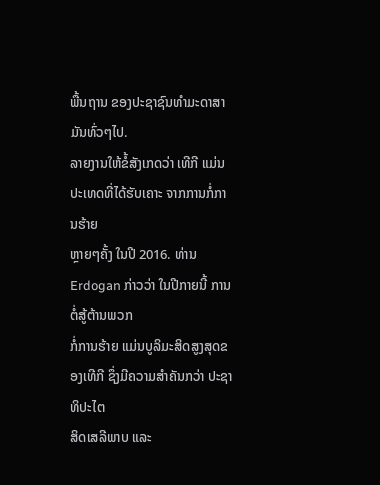ພື້ນຖານ ຂອງປະຊາຊົນທຳມະດາສາມັນທົ່ວໆໄປ.
ລາຍງານໃຫ້ຂໍ້ສັງເກດວ່າ ເທີກີ ແມ່ນປະເທດທີ່ໄດ້ຮັບເຄາະ ຈາກການກໍ່ການຮ້າຍ
ຫຼາຍໆຄັ້ງ ໃນປີ 2016. ທ່ານ Erdogan ກ່າວວ່າ ໃນປີກາຍນີ້ ການຕໍ່ສູ້ຕ້ານພວກ
ກໍ່ການຮ້າຍ ແມ່ນບູລິມະສິດສູງສຸດຂອງເທີກີ ຊຶ່ງມີຄວາມສຳຄັນກວ່າ ປະຊາທິປະໄຕ
ສິດເສລີພາບ ແລະ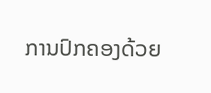ການປົກຄອງດ້ວຍ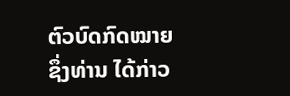ຕົວບົດກົດໝາຍ ຊຶ່ງທ່ານ ໄດ້ກ່າວ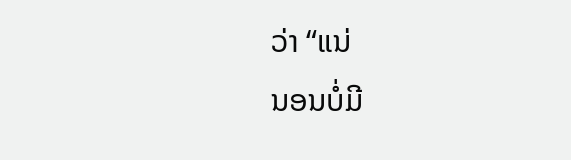ວ່າ “ແນ່
ນອນບໍ່ມີ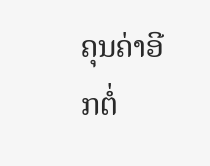ຄຸນຄ່າອີກຕໍ່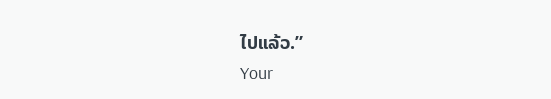ໄປແລ້ວ.”
Your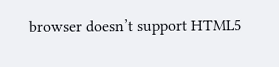browser doesn’t support HTML5